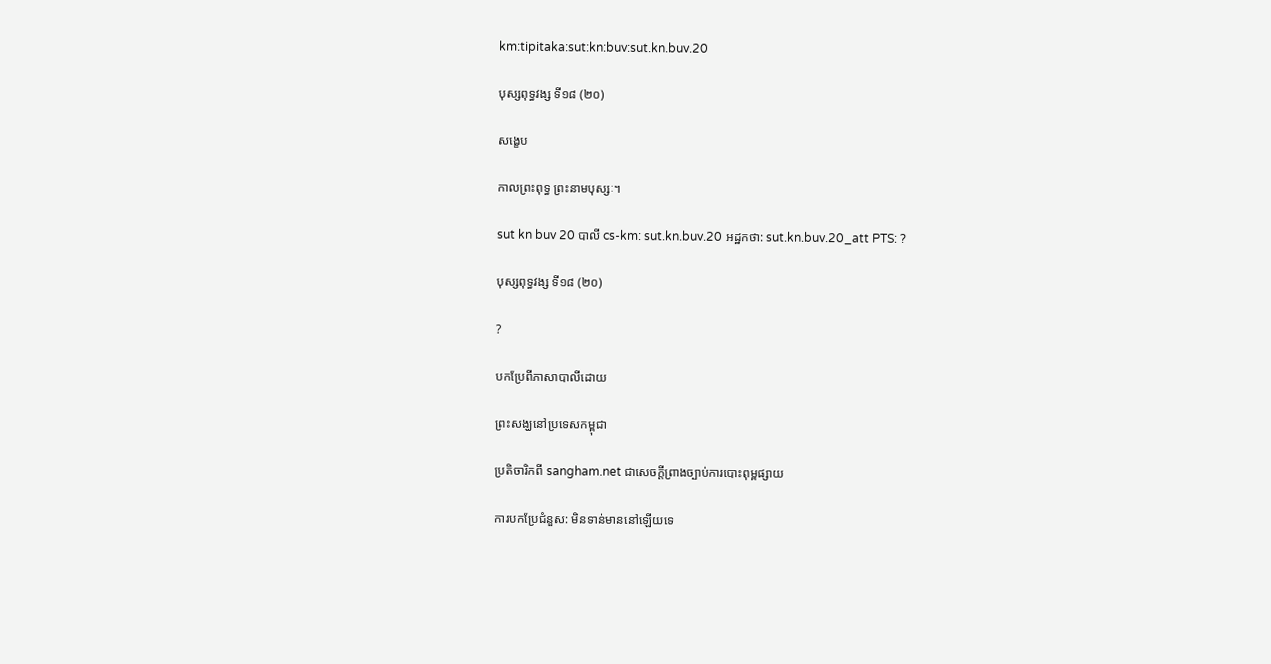km:tipitaka:sut:kn:buv:sut.kn.buv.20

បុស្សពុទ្ធវង្ស ទី១៨ (២០)

សង្ខេប

កាលព្រះពុទ្ធ ព្រះនាមបុស្សៈ។

sut kn buv 20 បាលី cs-km: sut.kn.buv.20 អដ្ឋកថា: sut.kn.buv.20_att PTS: ?

បុស្សពុទ្ធវង្ស ទី១៨ (២០)

?

បកប្រែពីភាសាបាលីដោយ

ព្រះសង្ឃនៅប្រទេសកម្ពុជា

ប្រតិចារិកពី sangham.net ជាសេចក្តីព្រាងច្បាប់ការបោះពុម្ពផ្សាយ

ការបកប្រែជំនួស: មិនទាន់មាននៅឡើយទេ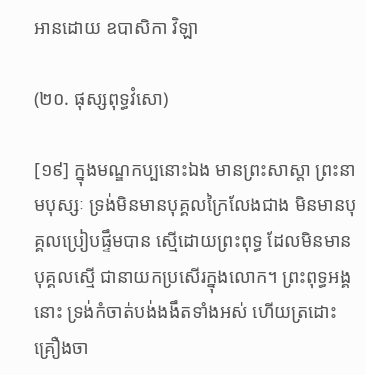អានដោយ ឧបាសិកា វិឡា

(២០. ផុស្សពុទ្ធវំសោ)

[១៩] ក្នុងមណ្ឌកប្បនោះឯង មានព្រះសាស្តា ព្រះនាមបុស្សៈ ទ្រង់មិនមានបុគ្គលក្រៃលែងជាង មិនមានបុគ្គលប្រៀបផ្ទឹមបាន ស្មើដោយព្រះពុទ្ធ ដែលមិនមានបុគ្គលស្មើ ជានាយកប្រសើរក្នុងលោក។ ព្រះពុទ្ធអង្គនោះ ទ្រង់កំចាត់បង់ងងឹតទាំងអស់ ហើយត្រដោះគ្រឿងចា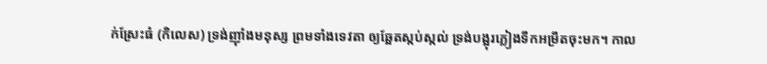ក់ស្រែះធំ (កិលេស) ទ្រង់ញ៉ាំងមនុស្ស ព្រមទាំងទេវតា ឲ្យឆ្អែតស្កប់ស្កល់ ទ្រង់បង្អុរភ្លៀងទឹកអម្រឹតចុះមក។ កាល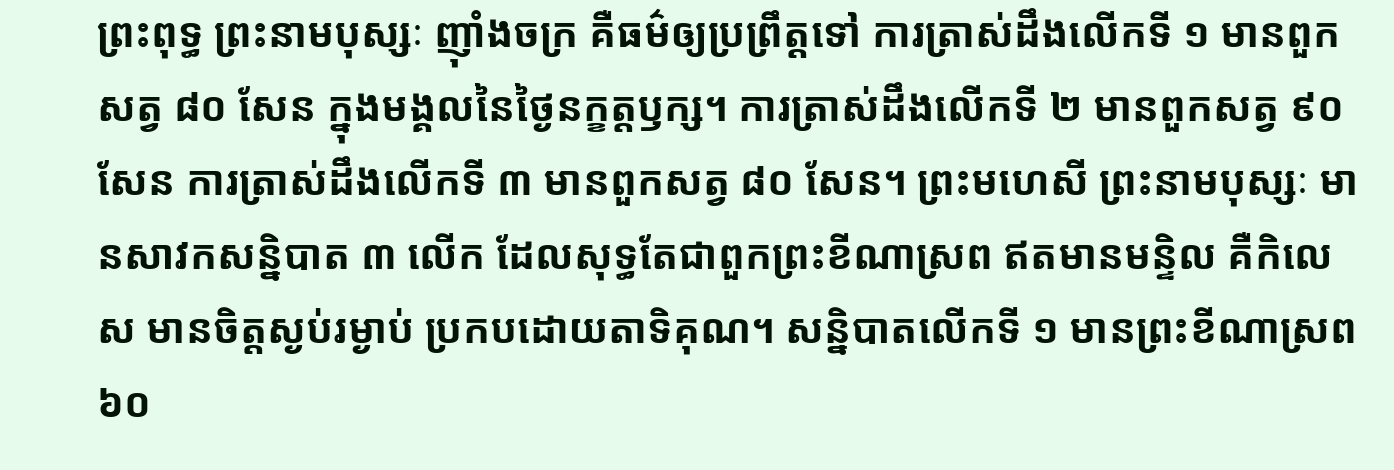ព្រះពុទ្ធ ព្រះនាមបុស្សៈ ញ៉ាំងចក្រ គឺធម៌ឲ្យប្រព្រឹត្តទៅ ការត្រាស់ដឹងលើកទី ១ មានពួកសត្វ ៨០ សែន ក្នុងមង្គលនៃថ្ងៃនក្ខត្តឫក្ស។ ការត្រាស់ដឹងលើកទី ២ មានពួកសត្វ ៩០ សែន ការត្រាស់ដឹងលើកទី ៣ មានពួកសត្វ ៨០ សែន។ ព្រះមហេសី ព្រះនាមបុស្សៈ មានសាវកសន្និបាត ៣ លើក ដែលសុទ្ធតែជាពួកព្រះខីណាស្រព ឥតមានមន្ទិល គឺកិលេស មានចិត្តស្ងប់រម្ងាប់ ប្រកបដោយតាទិគុណ។ សន្និបាតលើកទី ១ មានព្រះខីណាស្រព ៦០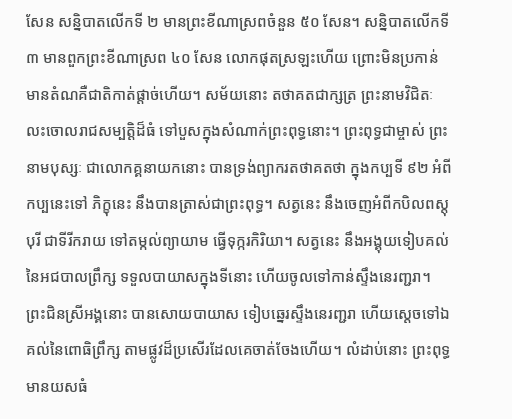សែន សន្និបាតលើកទី ២ មានព្រះខីណាស្រពចំនួន ៥០ សែន។ សន្និបាតលើកទី ៣ មានពួកព្រះខីណាស្រព ៤០ សែន លោកផុតស្រឡះហើយ ព្រោះមិនប្រកាន់ មានតំណគឺជាតិកាត់ផ្តាច់ហើយ។ សម័យនោះ តថាគតជាក្សត្រ ព្រះនាមវិជិតៈ លះចោលរាជសម្បត្តិដ៏ធំ ទៅបួសក្នុងសំណាក់ព្រះពុទ្ធនោះ។ ព្រះពុទ្ធជាម្ចាស់ ព្រះនាមបុស្សៈ ជាលោកគ្គនាយកនោះ បានទ្រង់ព្យាករតថាគតថា ក្នុងកប្បទី ៩២ អំពីកប្បនេះទៅ ភិក្ខុនេះ នឹងបានត្រាស់ជាព្រះពុទ្ធ។ សត្វនេះ នឹងចេញអំពីកបិលពស្តុបុរី ជាទីរីករាយ ទៅតម្កល់ព្យាយាម ធ្វើទុក្ករកិរិយា។ សត្វនេះ នឹងអង្គុយទៀបគល់នៃអជបាលព្រឹក្ស ទទួលបាយាសក្នុងទីនោះ ហើយចូលទៅកាន់ស្ទឹងនេរញ្ជរា។ ព្រះជិនស្រីអង្គនោះ បានសោយបាយាស ទៀបឆ្នេរស្ទឹងនេរញ្ជរា ហើយស្តេចទៅឯគល់នៃពោធិព្រឹក្ស តាមផ្លូវដ៏ប្រសើរដែលគេចាត់ចែងហើយ។ លំដាប់នោះ ព្រះពុទ្ធមានយសធំ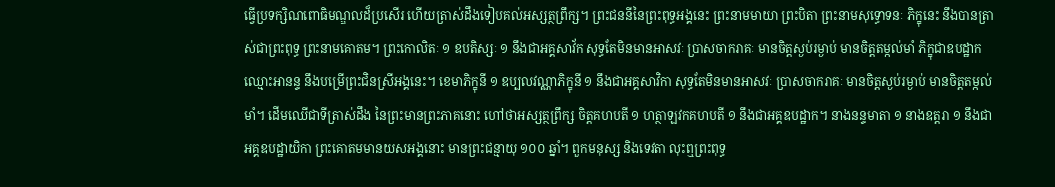ធ្វើប្រទក្សិណពោធិមណ្ឌលដ៏ប្រសើរ ហើយត្រាស់ដឹងទៀបគល់អស្សត្ថព្រឹក្ស។ ព្រះជននីនៃព្រះពុទ្ធអង្គនេះ ព្រះនាមមាយា ព្រះបិតា ព្រះនាមសុទ្ធោទនៈ ភិក្ខុនេះ នឹងបានត្រាស់ជាព្រះពុទ្ធ ព្រះនាមគោតម។ ព្រះកោលិតៈ ១ ឧបតិស្សៈ ១ នឹងជាអគ្គសាវ័ក សុទ្ធតែមិនមានអាសវៈ ប្រាសចាករាគៈ មានចិត្តស្ងប់រម្ងាប់ មានចិត្តតម្កល់មាំ ភិក្ខុជាឧបដ្ឋាកឈ្មោះអានន្ទ នឹងបម្រើព្រះជិនស្រីអង្គនេះ។ ខេមាភិក្ខុនី ១ ឧប្បលវណ្ណាភិក្ខុនី ១ នឹងជាអគ្គសាវិកា សុទ្ធតែមិនមានអាសវៈ ប្រាសចាករាគៈ មានចិត្តស្ងប់រម្ងាប់ មានចិត្តតម្កល់មាំ។ ដើមឈើជាទីត្រាស់ដឹង នៃព្រះមានព្រះភាគនោះ ហៅថាអស្សត្ថព្រឹក្ស ចិត្តគហបតី ១ ហត្ថាឡវកគហបតី ១ នឹងជាអគ្គឧបដ្ឋាក។ នាងនន្ទមាតា ១ នាងឧត្តរា ១ នឹងជាអគ្គឧបដ្ឋាយិកា ព្រះគោតមមានយសអង្គនោះ មានព្រះជន្មាយុ ១០០ ឆ្នាំ។ ពួកមនុស្ស និងទេវតា លុះឮព្រះពុទ្ធ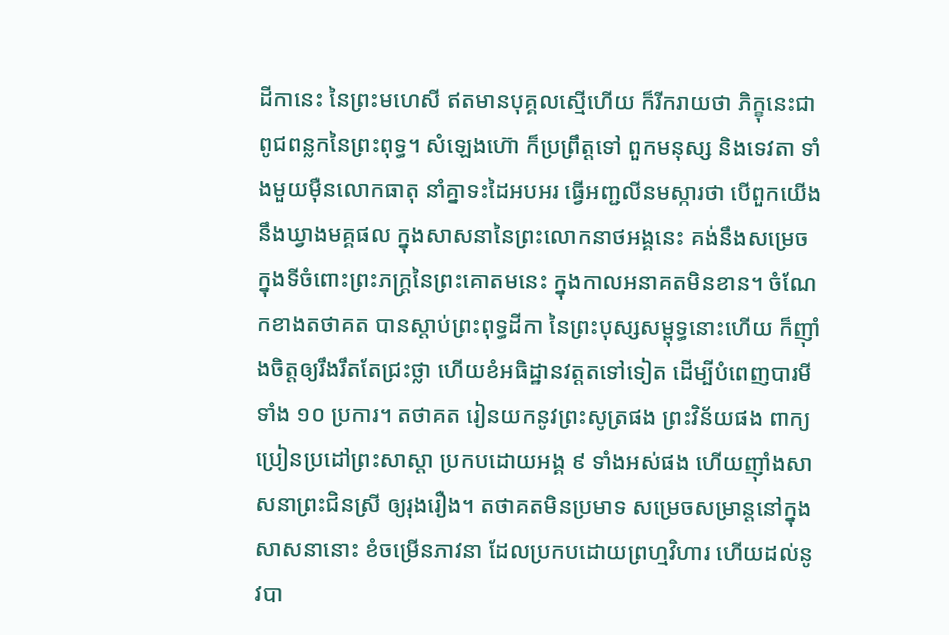ដីកានេះ នៃព្រះមហេសី ឥតមានបុគ្គលស្មើហើយ ក៏រីករាយថា ភិក្ខុនេះជាពូជពន្លកនៃព្រះពុទ្ធ។ សំឡេងហ៊ោ ក៏ប្រព្រឹត្តទៅ ពួកមនុស្ស និងទេវតា ទាំងមួយម៉ឺនលោកធាតុ នាំគ្នាទះដៃអបអរ ធ្វើអញ្ជលីនមស្ការថា បើពួកយើងនឹងឃ្វាងមគ្គផល ក្នុងសាសនានៃព្រះលោកនាថអង្គនេះ គង់នឹងសម្រេចក្នុងទីចំពោះព្រះភក្ត្រនៃព្រះគោតមនេះ ក្នុងកាលអនាគតមិនខាន។ ចំណែកខាងតថាគត បានស្តាប់ព្រះពុទ្ធដីកា នៃព្រះបុស្សសម្ពុទ្ធនោះហើយ ក៏ញ៉ាំងចិត្តឲ្យរឹងរឹតតែជ្រះថ្លា ហើយខំអធិដ្ឋានវត្តតទៅទៀត ដើម្បីបំពេញបារមីទាំង ១០ ប្រការ។ តថាគត រៀនយកនូវព្រះសូត្រផង ព្រះវិន័យផង ពាក្យប្រៀនប្រដៅព្រះសាស្តា ប្រកបដោយអង្គ ៩ ទាំងអស់ផង ហើយញ៉ាំងសាសនាព្រះជិនស្រី ឲ្យរុងរឿង។ តថាគតមិនប្រមាទ សម្រេចសម្រាន្តនៅក្នុងសាសនានោះ ខំចម្រើនភាវនា ដែលប្រកបដោយព្រហ្មវិហារ ហើយដល់នូវបា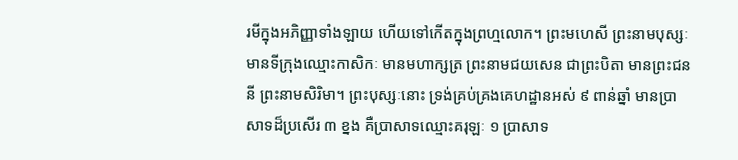រមីក្នុងអភិញ្ញាទាំងឡាយ ហើយទៅកើតក្នុងព្រហ្មលោក។ ព្រះមហេសី ព្រះនាមបុស្សៈ មានទីក្រុងឈ្មោះកាសិកៈ មានមហាក្សត្រ ព្រះនាមជយសេន ជាព្រះបិតា មានព្រះជននី ព្រះនាមសិរិមា។ ព្រះបុស្សៈនោះ ទ្រង់គ្រប់គ្រងគេហដ្ឋានអស់ ៩ ពាន់ឆ្នាំ មានប្រាសាទដ៏ប្រសើរ ៣ ខ្នង គឺប្រាសាទឈ្មោះគរុឡៈ ១ ប្រាសាទ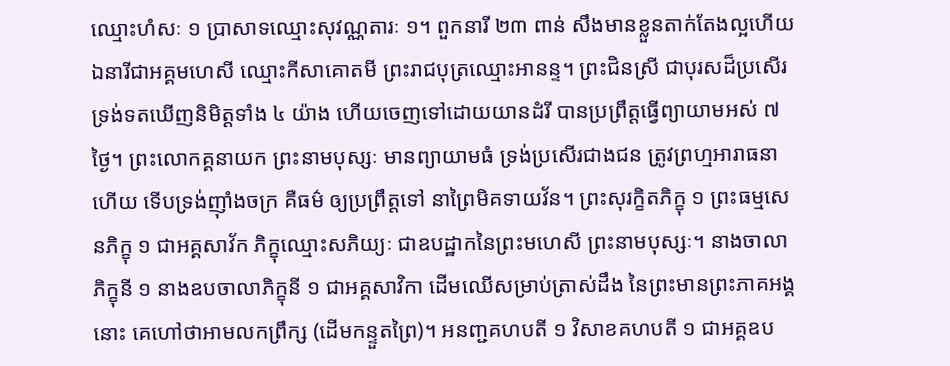ឈ្មោះហំសៈ ១ ប្រាសាទឈ្មោះសុវណ្ណតារៈ ១។ ពួកនារី ២៣ ពាន់ សឹងមានខ្លួនតាក់តែងល្អហើយ ឯនារីជាអគ្គមហេសី ឈ្មោះកីសាគោតមី ព្រះរាជបុត្រឈ្មោះអានន្ទ។ ព្រះជិនស្រី ជាបុរសដ៏ប្រសើរ ទ្រង់ទតឃើញនិមិត្តទាំង ៤ យ៉ាង ហើយចេញទៅដោយយានដំរី បានប្រព្រឹត្តធ្វើព្យាយាមអស់ ៧ ថ្ងៃ។ ព្រះលោកគ្គនាយក ព្រះនាមបុស្សៈ មានព្យាយាមធំ ទ្រង់ប្រសើរជាងជន ត្រូវព្រហ្មអារាធនាហើយ ទើបទ្រង់ញ៉ាំងចក្រ គឺធម៌ ឲ្យប្រព្រឹត្តទៅ នាព្រៃមិគទាយវ័ន។ ព្រះសុរក្ខិតភិក្ខុ ១ ព្រះធម្មសេនភិក្ខុ ១ ជាអគ្គសាវ័ក ភិក្ខុឈ្មោះសភិយ្យៈ ជាឧបដ្ឋាកនៃព្រះមហេសី ព្រះនាមបុស្សៈ។ នាងចាលាភិក្ខុនី ១ នាងឧបចាលាភិក្ខុនី ១ ជាអគ្គសាវិកា ដើមឈើសម្រាប់ត្រាស់ដឹង នៃព្រះមានព្រះភាគអង្គនោះ គេហៅថាអាមលកព្រឹក្ស (ដើមកន្ទួតព្រៃ)។ អនញ្ជគហបតី ១ វិសាខគហបតី ១ ជាអគ្គឧប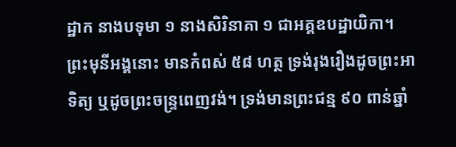ដ្ឋាក នាងបទុមា ១ នាងសិរិនាគា ១ ជាអគ្គឧបដ្ឋាយិកា។ ព្រះមុនីអង្គនោះ មានកំពស់ ៥៨ ហត្ថ ទ្រង់រុងរឿងដូចព្រះអាទិត្យ ឬដូចព្រះចន្ទ្រពេញវង់។ ទ្រង់មានព្រះជន្ម ៩០ ពាន់ឆ្នាំ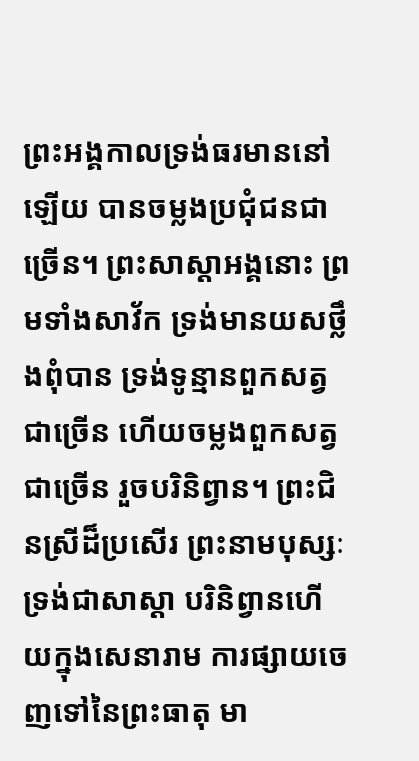ព្រះអង្គកាលទ្រង់ធរមាននៅឡើយ បានចម្លងប្រជុំជនជាច្រើន។ ព្រះសាស្តាអង្គនោះ ព្រមទាំងសាវ័ក ទ្រង់មានយសថ្លឹងពុំបាន ទ្រង់ទូន្មានពួកសត្វជាច្រើន ហើយចម្លងពួកសត្វជាច្រើន រួចបរិនិព្វាន។ ព្រះជិនស្រីដ៏ប្រសើរ ព្រះនាមបុស្សៈ ទ្រង់ជាសាស្តា បរិនិព្វានហើយក្នុងសេនារាម ការផ្សាយចេញទៅនៃព្រះធាតុ មា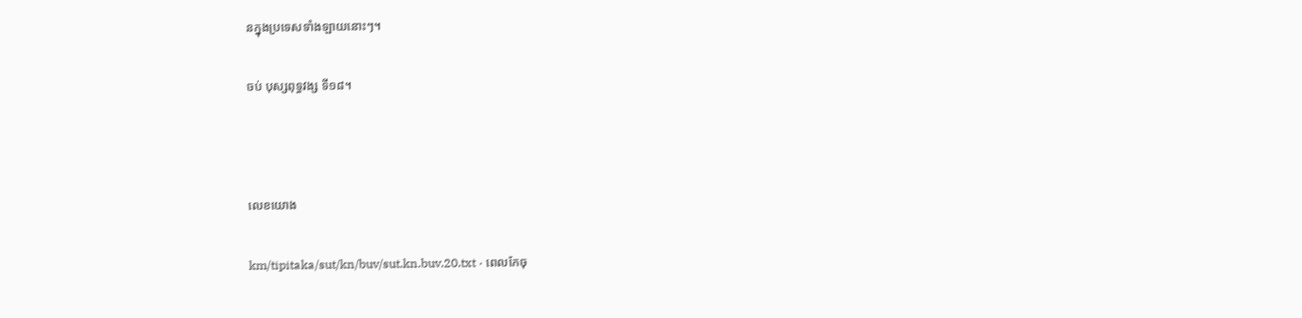នក្នុងប្រទេសទាំងឡាយនោះៗ។

ចប់ បុស្សពុទ្ធវង្ស ទី១៨។



លេខយោង

km/tipitaka/sut/kn/buv/sut.kn.buv.20.txt · ពេលកែចុ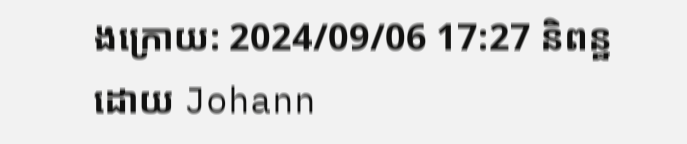ងក្រោយ: 2024/09/06 17:27 និពន្ឋដោយ Johann